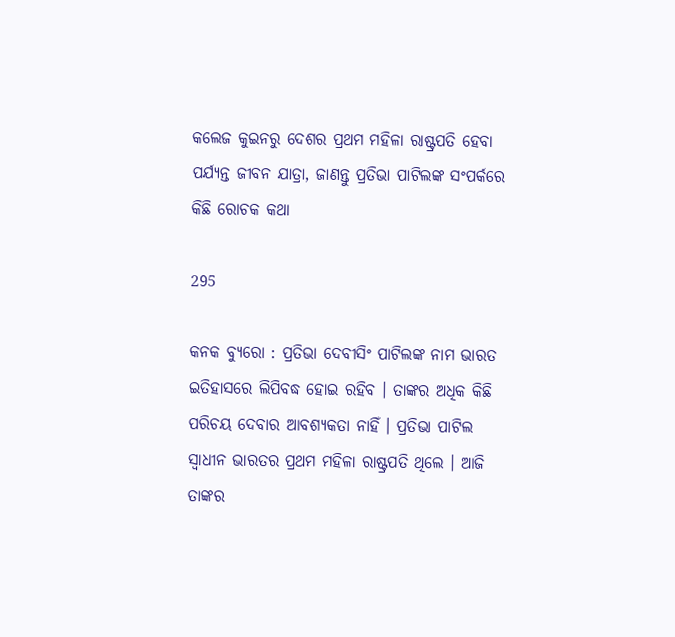କଲେଜ କୁଇନରୁ ଦେଶର ପ୍ରଥମ ମହିଳା ରାଷ୍ଟ୍ରପତି ହେବା ପର୍ଯ୍ୟନ୍ତ ଜୀବନ ଯାତ୍ରା, ଜାଣନ୍ତୁ ପ୍ରତିଭା ପାଟିଲଙ୍କ ସଂପର୍କରେ କିଛି ରୋଚକ କଥା

295

କନକ ବ୍ୟୁରୋ : ପ୍ରତିଭା ଦେବୀସିଂ ପାଟିଲଙ୍କ ନାମ ଭାରତ ଇତିହାସରେ ଲିପିବଦ୍ଧ ହୋଇ ରହିବ । ତାଙ୍କର ଅଧିକ କିଛି ପରିଚୟ ଦେବାର ଆବଶ୍ୟକତା ନାହିଁ । ପ୍ରତିଭା ପାଟିଲ ସ୍ୱାଧୀନ ଭାରତର ପ୍ରଥମ ମହିଳା ରାଷ୍ଟ୍ରପତି ଥିଲେ । ଆଜି ତାଙ୍କର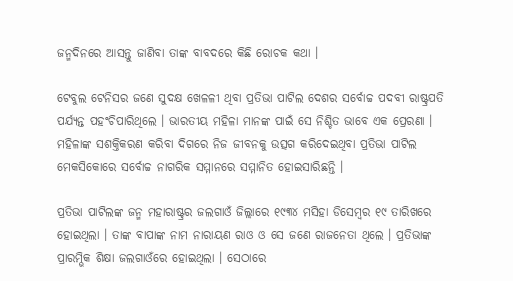ଜନ୍ମଦିନରେ ଆସନ୍ତୁ ଜାଣିବା ତାଙ୍କ ବାବଦରେ କିଛି ରୋଚକ କଥା ।

ଟେବୁଲ ଟେନିସର ଜଣେ ସୁଦକ୍ଷ ଖେଳଳୀ ଥିବା ପ୍ରତିଭା ପାଟିଲ ଦେଶର ସର୍ବୋଚ୍ଚ ପଦବୀ ରାଷ୍ଟ୍ରପତି ପର୍ଯ୍ୟନ୍ତ ପହଂଚିପାରିଥିଲେ । ଭାରତୀୟ ମହିଳା ମାନଙ୍କ ପାଇଁ ସେ ନିଶ୍ଚିତ ଭାବେ ଏକ ପ୍ରେରଣା । ମହିଳାଙ୍କ ସଶକ୍ତିକରଣ କରିବା ଦିଗରେ ନିଜ ଜୀବନକୁ ଉତ୍ସଗ କରିଦେଇଥିବା ପ୍ରତିଭା ପାଟିଲ ମେକସିକୋରେ ସର୍ବୋଚ୍ଚ ନାଗରିକ ସମ୍ମାନରେ ସମ୍ମାନିତ ହୋଇସାରିଛନ୍ତି ।

ପ୍ରତିଭା ପାଟିଲଙ୍କ ଜନ୍ମ ମହାରାଷ୍ଟ୍ରର ଜଲଗାଓଁ ଜିଲ୍ଲାରେ ୧୯୩୪ ମସିହା ଡିସେମ୍ବର ୧୯ ତାରିଖରେ ହୋଇଥିଲା । ତାଙ୍କ ବାପାଙ୍କ ନାମ ନାରାୟଣ ରାଓ ଓ ସେ ଜଣେ ରାଜନେତା ଥିଲେ । ପ୍ରତିଭାଙ୍କ ପ୍ରାରମ୍ଭିକ ଶିକ୍ଷା ଜଲଗାଓଁରେ ହୋଇଥିଲା । ସେଠାରେ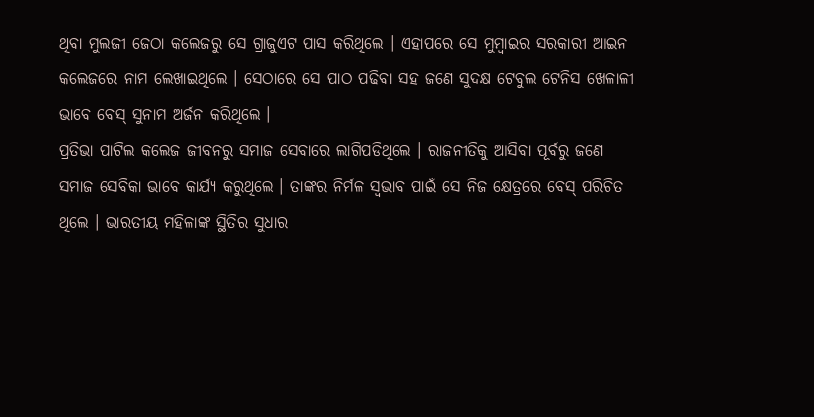ଥିବା ମୁଲଜୀ ଜେଠା କଲେଜରୁ ସେ ଗ୍ରାଜୁଏଟ ପାସ କରିଥିଲେ । ଏହାପରେ ସେ ମୁମ୍ବାଇର ସରକାରୀ ଆଇନ କଲେଜରେ ନାମ ଲେଖାଇଥିଲେ । ସେଠାରେ ସେ ପାଠ ପଢିବା ସହ ଜଣେ ସୁଦକ୍ଷ ଟେବୁଲ ଟେନିସ ଖେଳାଳୀ ଭାବେ ବେସ୍ ସୁନାମ ଅର୍ଜନ କରିଥିଲେ ।
ପ୍ରତିଭା ପାଟିଲ କଲେଜ ଜୀବନରୁ ସମାଜ ସେବାରେ ଲାଗିପଡିଥିଲେ । ରାଜନୀତିକୁ ଆସିବା ପୂର୍ବରୁ ଜଣେ ସମାଜ ସେବିକା ଭାବେ କାର୍ଯ୍ୟ କରୁଥିଲେ । ତାଙ୍କର ନିର୍ମଳ ସ୍ୱଭାବ ପାଇଁ ସେ ନିଜ କ୍ଷେତ୍ରରେ ବେସ୍ ପରିଚିତ ଥିଲେ । ଭାରତୀୟ ମହିଳାଙ୍କ ସ୍ଥିତିର ସୁଧାର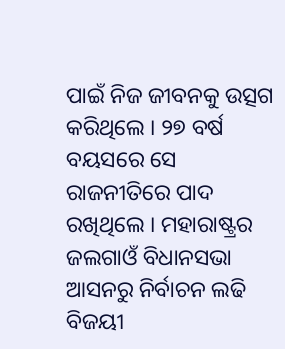ପାଇଁ ନିଜ ଜୀବନକୁ ଉତ୍ସଗ କରିଥିଲେ । ୨୭ ବର୍ଷ ବୟସରେ ସେ ରାଜନୀତିରେ ପାଦ ରଖିଥିଲେ । ମହାରାଷ୍ଟ୍ରର ଜଲଗାଓଁ ବିଧାନସଭା ଆସନରୁ ନିର୍ବାଚନ ଲଢି ବିଜୟୀ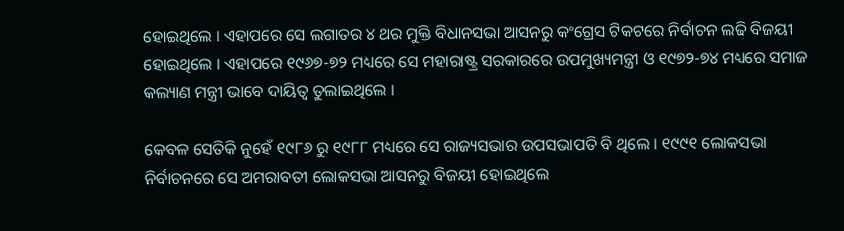ହୋଇଥିଲେ । ଏହାପରେ ସେ ଲଗାତର ୪ ଥର ମୁକ୍ତି ବିଧାନସଭା ଆସନରୁ କଂଗ୍ରେସ ଟିକଟରେ ନିର୍ବାଚନ ଲଢି ବିଜୟୀ ହୋଇଥିଲେ । ଏହାପରେ ୧୯୬୭-୭୨ ମଧ୍ୟରେ ସେ ମହାରାଷ୍ଟ୍ର ସରକାରରେ ଉପମୁଖ୍ୟମନ୍ତ୍ରୀ ଓ ୧୯୭୨-୭୪ ମଧ୍ୟରେ ସମାଜ କଲ୍ୟାଣ ମନ୍ତ୍ରୀ ଭାବେ ଦାୟିତ୍ୱ ତୁଲାଇଥିଲେ ।

କେବଳ ସେତିକି ନୁହେଁ ୧୯୮୬ ରୁ ୧୯୮୮ ମଧ୍ୟରେ ସେ ରାଜ୍ୟସଭାର ଉପସଭାପତି ବି ଥିଲେ । ୧୯୯୧ ଲୋକସଭା ନିର୍ବାଚନରେ ସେ ଅମରାବତୀ ଲୋକସଭା ଆସନରୁ ବିଜୟୀ ହୋଇଥିଲେ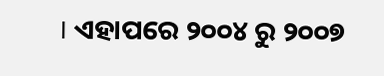। ଏହାପରେ ୨୦୦୪ ରୁ ୨୦୦୭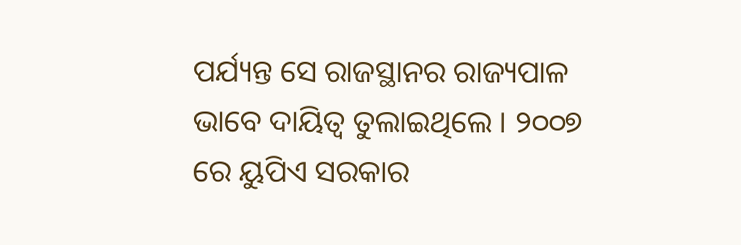ପର୍ଯ୍ୟନ୍ତ ସେ ରାଜସ୍ଥାନର ରାଜ୍ୟପାଳ ଭାବେ ଦାୟିତ୍ୱ ତୁଲାଇଥିଲେ । ୨୦୦୭ ରେ ୟୁପିଏ ସରକାର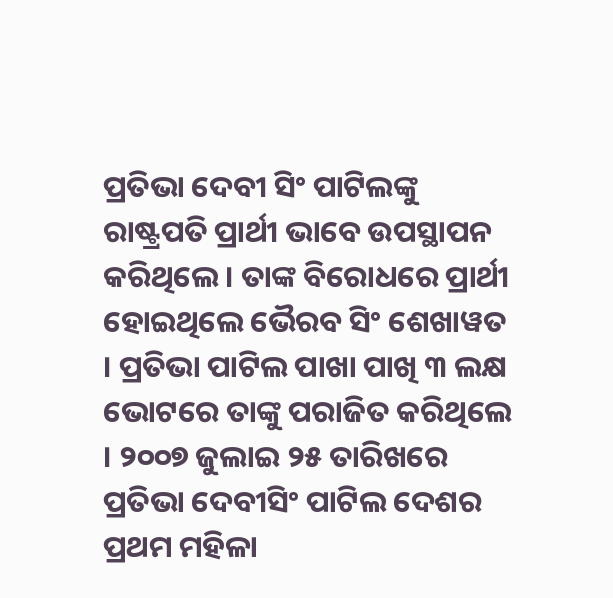ପ୍ରତିଭା ଦେବୀ ସିଂ ପାଟିଲଙ୍କୁ ରାଷ୍ଟ୍ରପତି ପ୍ରାର୍ଥୀ ଭାବେ ଉପସ୍ଥାପନ କରିଥିଲେ । ତାଙ୍କ ବିରୋଧରେ ପ୍ରାର୍ଥୀ ହୋଇଥିଲେ ଭୈରବ ସିଂ ଶେଖାୱତ । ପ୍ରତିଭା ପାଟିଲ ପାଖା ପାଖି ୩ ଲକ୍ଷ ଭୋଟରେ ତାଙ୍କୁ ପରାଜିତ କରିଥିଲେ । ୨୦୦୭ ଜୁଲାଇ ୨୫ ତାରିଖରେ ପ୍ରତିଭା ଦେବୀସିଂ ପାଟିଲ ଦେଶର ପ୍ରଥମ ମହିଳା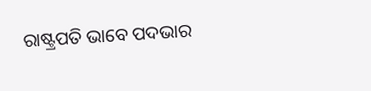ରାଷ୍ଟ୍ରପତି ଭାବେ ପଦଭାର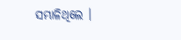ସମ୍ଭାଳିଥିଲେ ।